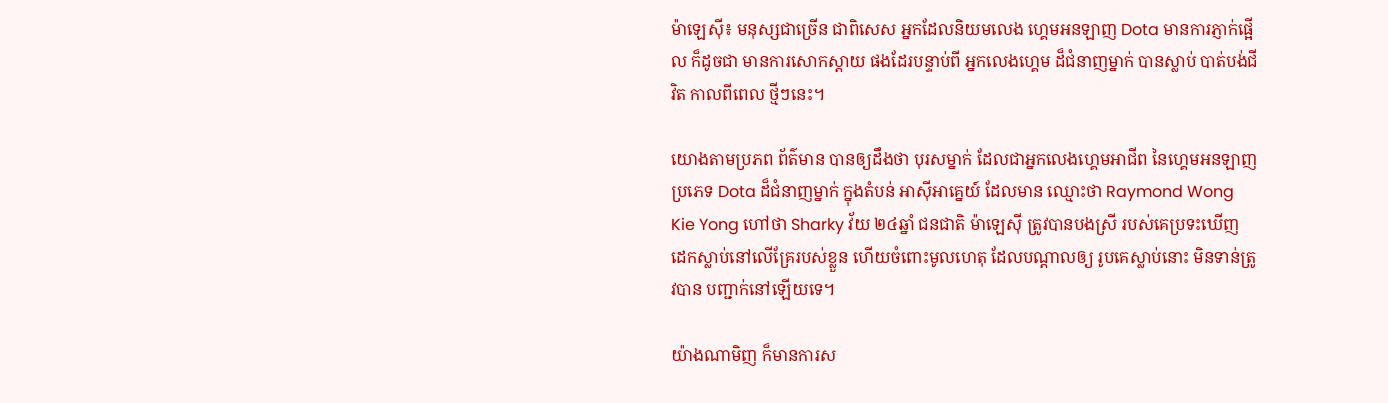ម៉ាឡេស៊ី៖ មនុស្សជាច្រើន ជាពិសេស អ្នកដែលនិយមលេង ហ្គេមអនឡាញ Dota មានការភ្ញាក់ផ្អើល ក៏ដូចជា មានការសោកស្តាយ ផងដែរបន្ទាប់ពី អ្នកលេងហ្គេម ដ៏ជំនាញម្នាក់ បានស្លាប់ បាត់បង់ជីវិត កាលពីពេល ថ្មីៗនេះ។

យោងតាមប្រភព ព័ត៌មាន បានឲ្យដឹងថា បុរសម្នាក់ ដែលជាអ្នកលេងហ្គេមអាជីព នៃហ្គេមអនឡាញ ប្រភេទ Dota ដ៏ជំនាញម្នាក់ ក្នុងតំបន់ អាស៊ីអាគ្នេយ៍ ដែលមាន ឈ្មោះថា Raymond Wong Kie Yong ហៅថា Sharky វ័យ ២៤ឆ្នាំ ជនជាតិ ម៉ាឡេស៊ី ត្រូវបានបងស្រី របស់គេប្រទះឃើញ ដេកស្លាប់នៅលើគ្រែរបស់ខ្លួន ហើយចំពោះមូលហេតុ ដែលបណ្តាលឲ្យ រូបគេស្លាប់នោះ មិនទាន់ត្រូវបាន បញ្ជាក់នៅឡើយទេ។

យ៉ាងណាមិញ ក៏មានការស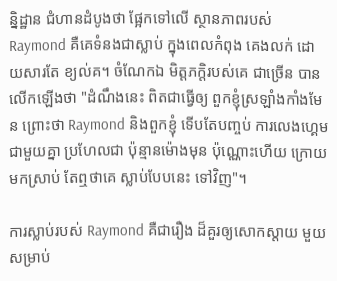ន្និដ្ឋាន ជំហានដំបូងថា ផ្អែកទៅលើ ស្ថានភាពរបស់ Raymond គឺគេទំនងជាស្លាប់ ក្នុងពេលកំពុង គេងលក់ ដោយសារតែ ខ្យល់គ។ ចំណែកឯ មិត្តភក្តិរបស់គេ ជាច្រើន បានលើកឡើងថា "ដំណឹងនេះ ពិតជាធ្វើឲ្យ ពួកខ្ញុំស្រឡាំងកាំងមែន ព្រោះថា Raymond និងពួកខ្ញុំ ទើបតែបញ្ចប់ ការលេងហ្គេម ជាមួយគ្នា ប្រហែលជា ប៉ុន្មានម៉ោងមុន ប៉ុណ្ណោះហើយ ក្រោយមកស្រាប់ តែឮថាគេ ស្លាប់បែបនេះ ទៅវិញ"។

ការស្លាប់របស់ Raymond គឺជារឿង ដ៏គួរឲ្យសោកស្តាយ មួយសម្រាប់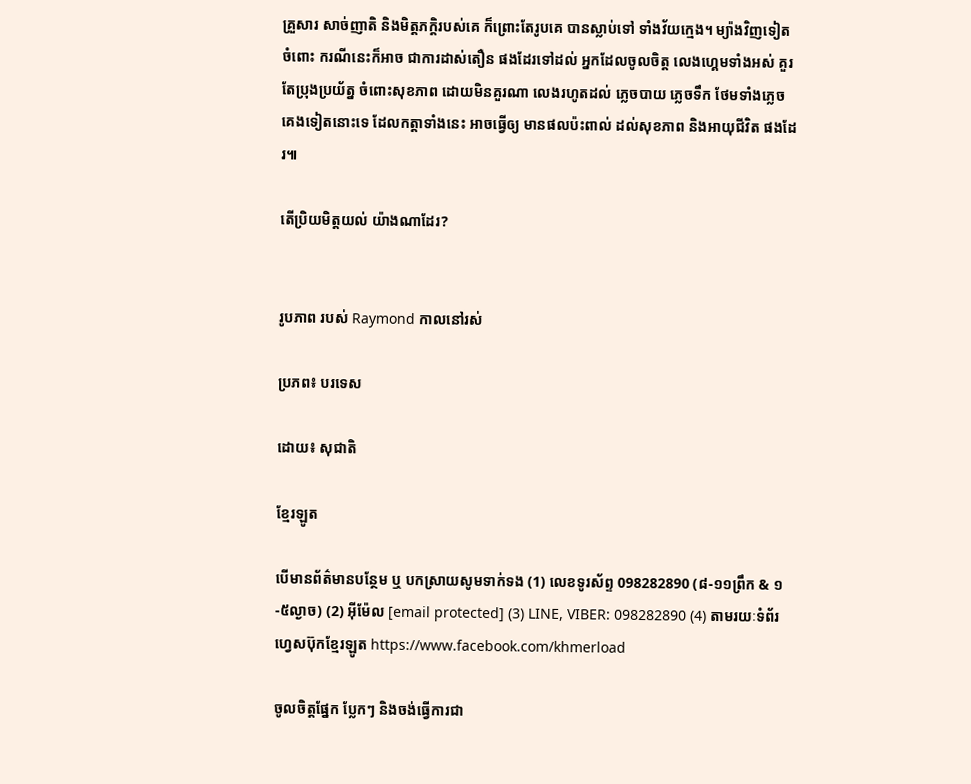គ្រួសារ សាច់ញាតិ និងមិត្តភក្តិរបស់គេ ក៏ព្រោះតែរូបគេ បានស្លាប់ទៅ ទាំងវ័យក្មេង។ ម្យ៉ាងវិញទៀត ចំពោះ ករណីនេះក៏អាច ជាការដាស់តឿន ផងដែរទៅដល់ អ្នកដែលចូលចិត្ត លេងហ្គេមទាំងអស់ គួរតែប្រុងប្រយ័ត្ន ចំពោះសុខភាព ដោយមិនគួរណា លេងរហូតដល់ ភ្លេចបាយ ភ្លេចទឹក ថែមទាំងភ្លេច គេងទៀតនោះទេ ដែលកត្តាទាំងនេះ អាចធ្វើឲ្យ មានផលប៉ះពាល់ ដល់សុខភាព និងអាយុជីវិត ផងដែរ៕

តើប្រិយមិត្តយល់ យ៉ាងណាដែរ?


រូបភាព របស់ Raymond កាលនៅរស់

ប្រភព៖ បរទេស

ដោយ៖ សុជាតិ

ខ្មែរឡូត

បើមានព័ត៌មានបន្ថែម ឬ បកស្រាយសូមទាក់ទង (1) លេខទូរស័ព្ទ 098282890 (៨-១១ព្រឹក & ១-៥ល្ងាច) (2) អ៊ីម៉ែល [email protected] (3) LINE, VIBER: 098282890 (4) តាមរយៈទំព័រហ្វេសប៊ុកខ្មែរឡូត https://www.facebook.com/khmerload

ចូលចិត្តផ្នែក ប្លែកៗ និងចង់ធ្វើការជា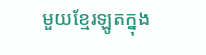មួយខ្មែរឡូតក្នុង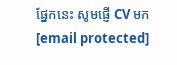ផ្នែកនេះ សូមផ្ញើ CV មក [email protected]